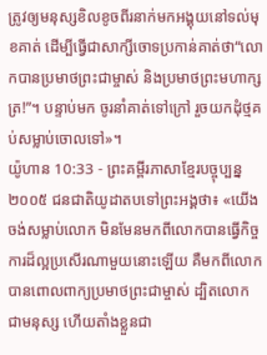ត្រូវឲ្យមនុស្សខិលខូចពីរនាក់មកអង្គុយនៅទល់មុខគាត់ ដើម្បីធ្វើជាសាក្សីចោទប្រកាន់គាត់ថា“លោកបានប្រមាថព្រះជាម្ចាស់ និងប្រមាថព្រះមហាក្សត្រ!”។ បន្ទាប់មក ចូរនាំគាត់ទៅក្រៅ រួចយកដុំថ្មគប់សម្លាប់ចោលទៅ»។
យ៉ូហាន 10:33 - ព្រះគម្ពីរភាសាខ្មែរបច្ចុប្បន្ន ២០០៥ ជនជាតិយូដាតបទៅព្រះអង្គថា៖ «យើងចង់សម្លាប់លោក មិនមែនមកពីលោកបានធ្វើកិច្ចការដ៏ល្អប្រសើរណាមួយនោះឡើយ គឺមកពីលោកបានពោលពាក្យប្រមាថព្រះជាម្ចាស់ ដ្បិតលោកជាមនុស្ស ហើយតាំងខ្លួនជា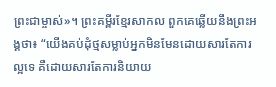ព្រះជាម្ចាស់»។ ព្រះគម្ពីរខ្មែរសាកល ពួកគេឆ្លើយនឹងព្រះអង្គថា៖ “យើងគប់ដុំថ្មសម្លាប់អ្នកមិនមែនដោយសារតែការល្អទេ គឺដោយសារតែការនិយាយ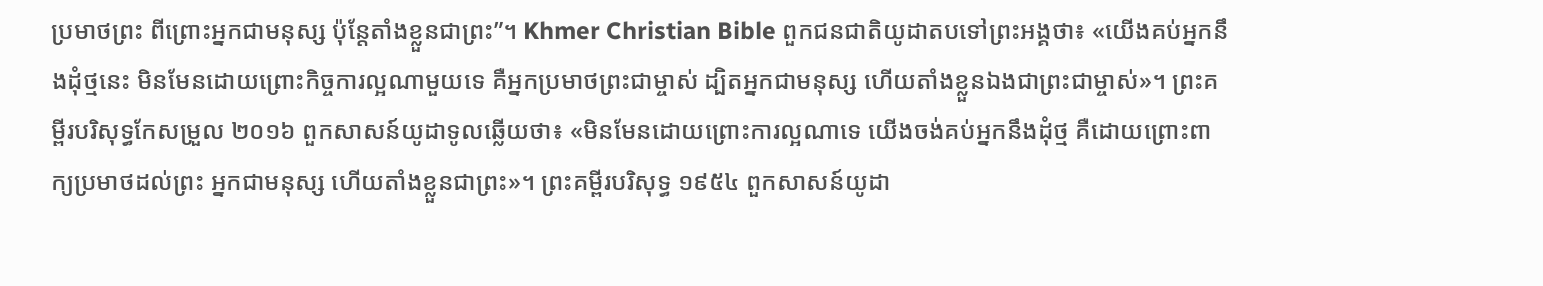ប្រមាថព្រះ ពីព្រោះអ្នកជាមនុស្ស ប៉ុន្តែតាំងខ្លួនជាព្រះ”។ Khmer Christian Bible ពួកជនជាតិយូដាតបទៅព្រះអង្គថា៖ «យើងគប់អ្នកនឹងដុំថ្មនេះ មិនមែនដោយព្រោះកិច្ចការល្អណាមួយទេ គឺអ្នកប្រមាថព្រះជាម្ចាស់ ដ្បិតអ្នកជាមនុស្ស ហើយតាំងខ្លួនឯងជាព្រះជាម្ចាស់»។ ព្រះគម្ពីរបរិសុទ្ធកែសម្រួល ២០១៦ ពួកសាសន៍យូដាទូលឆ្លើយថា៖ «មិនមែនដោយព្រោះការល្អណាទេ យើងចង់គប់អ្នកនឹងដុំថ្ម គឺដោយព្រោះពាក្យប្រមាថដល់ព្រះ អ្នកជាមនុស្ស ហើយតាំងខ្លួនជាព្រះ»។ ព្រះគម្ពីរបរិសុទ្ធ ១៩៥៤ ពួកសាសន៍យូដា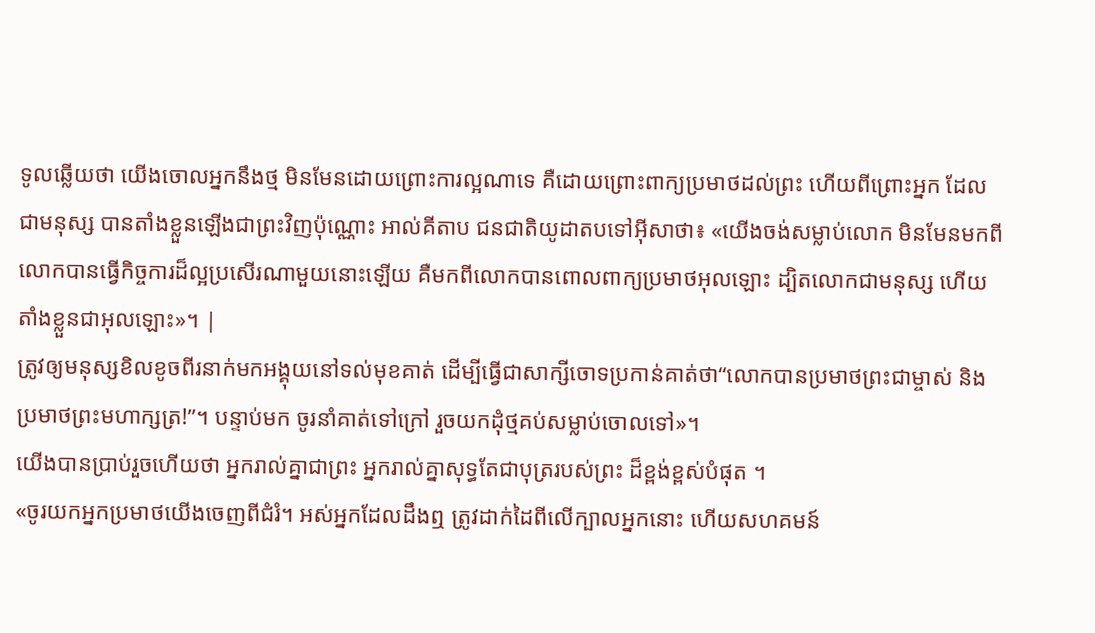ទូលឆ្លើយថា យើងចោលអ្នកនឹងថ្ម មិនមែនដោយព្រោះការល្អណាទេ គឺដោយព្រោះពាក្យប្រមាថដល់ព្រះ ហើយពីព្រោះអ្នក ដែលជាមនុស្ស បានតាំងខ្លួនឡើងជាព្រះវិញប៉ុណ្ណោះ អាល់គីតាប ជនជាតិយូដាតបទៅអ៊ីសាថា៖ «យើងចង់សម្លាប់លោក មិនមែនមកពីលោកបានធ្វើកិច្ចការដ៏ល្អប្រសើរណាមួយនោះឡើយ គឺមកពីលោកបានពោលពាក្យប្រមាថអុលឡោះ ដ្បិតលោកជាមនុស្ស ហើយតាំងខ្លួនជាអុលឡោះ»។ |
ត្រូវឲ្យមនុស្សខិលខូចពីរនាក់មកអង្គុយនៅទល់មុខគាត់ ដើម្បីធ្វើជាសាក្សីចោទប្រកាន់គាត់ថា“លោកបានប្រមាថព្រះជាម្ចាស់ និងប្រមាថព្រះមហាក្សត្រ!”។ បន្ទាប់មក ចូរនាំគាត់ទៅក្រៅ រួចយកដុំថ្មគប់សម្លាប់ចោលទៅ»។
យើងបានប្រាប់រួចហើយថា អ្នករាល់គ្នាជាព្រះ អ្នករាល់គ្នាសុទ្ធតែជាបុត្ររបស់ព្រះ ដ៏ខ្ពង់ខ្ពស់បំផុត ។
«ចូរយកអ្នកប្រមាថយើងចេញពីជំរំ។ អស់អ្នកដែលដឹងឮ ត្រូវដាក់ដៃពីលើក្បាលអ្នកនោះ ហើយសហគមន៍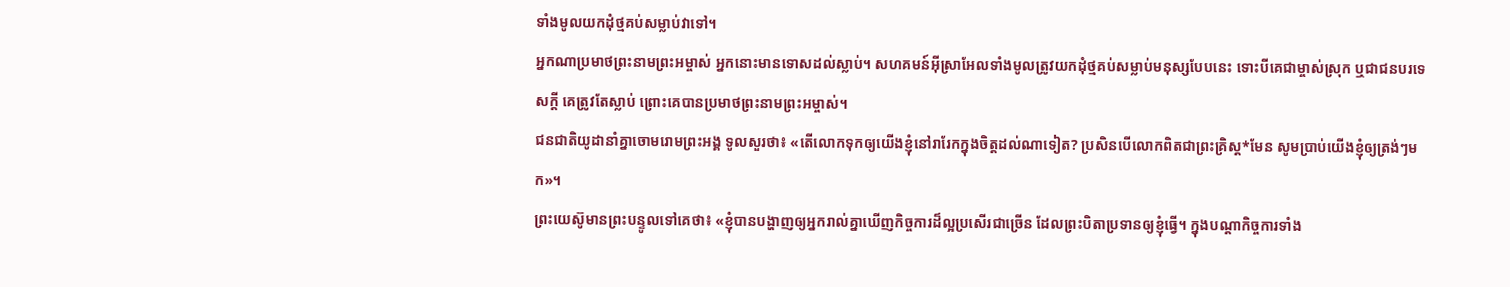ទាំងមូលយកដុំថ្មគប់សម្លាប់វាទៅ។
អ្នកណាប្រមាថព្រះនាមព្រះអម្ចាស់ អ្នកនោះមានទោសដល់ស្លាប់។ សហគមន៍អ៊ីស្រាអែលទាំងមូលត្រូវយកដុំថ្មគប់សម្លាប់មនុស្សបែបនេះ ទោះបីគេជាម្ចាស់ស្រុក ឬជាជនបរទេសក្ដី គេត្រូវតែស្លាប់ ព្រោះគេបានប្រមាថព្រះនាមព្រះអម្ចាស់។
ជនជាតិយូដានាំគ្នាចោមរោមព្រះអង្គ ទូលសួរថា៖ «តើលោកទុកឲ្យយើងខ្ញុំនៅរារែកក្នុងចិត្តដល់ណាទៀត? ប្រសិនបើលោកពិតជាព្រះគ្រិស្ត*មែន សូមប្រាប់យើងខ្ញុំឲ្យត្រង់ៗមក»។
ព្រះយេស៊ូមានព្រះបន្ទូលទៅគេថា៖ «ខ្ញុំបានបង្ហាញឲ្យអ្នករាល់គ្នាឃើញកិច្ចការដ៏ល្អប្រសើរជាច្រើន ដែលព្រះបិតាប្រទានឲ្យខ្ញុំធ្វើ។ ក្នុងបណ្ដាកិច្ចការទាំង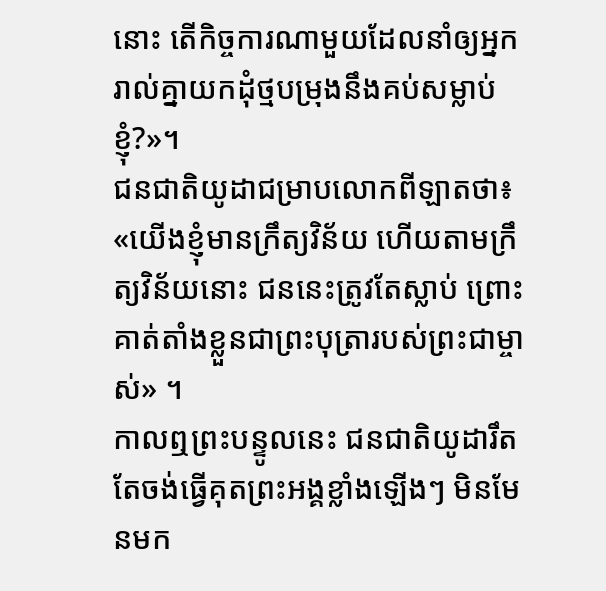នោះ តើកិច្ចការណាមួយដែលនាំឲ្យអ្នករាល់គ្នាយកដុំថ្មបម្រុងនឹងគប់សម្លាប់ខ្ញុំ?»។
ជនជាតិយូដាជម្រាបលោកពីឡាតថា៖ «យើងខ្ញុំមានក្រឹត្យវិន័យ ហើយតាមក្រឹត្យវិន័យនោះ ជននេះត្រូវតែស្លាប់ ព្រោះគាត់តាំងខ្លួនជាព្រះបុត្រារបស់ព្រះជាម្ចាស់» ។
កាលឮព្រះបន្ទូលនេះ ជនជាតិយូដារឹតតែចង់ធ្វើគុតព្រះអង្គខ្លាំងឡើងៗ មិនមែនមក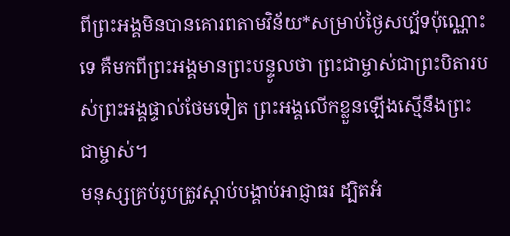ពីព្រះអង្គមិនបានគោរពតាមវិន័យ*សម្រាប់ថ្ងៃសប្ប័ទប៉ុណ្ណោះទេ គឺមកពីព្រះអង្គមានព្រះបន្ទូលថា ព្រះជាម្ចាស់ជាព្រះបិតារបស់ព្រះអង្គផ្ទាល់ថែមទៀត ព្រះអង្គលើកខ្លួនឡើងស្មើនឹងព្រះជាម្ចាស់។
មនុស្សគ្រប់រូបត្រូវស្ដាប់បង្គាប់អាជ្ញាធរ ដ្បិតអំ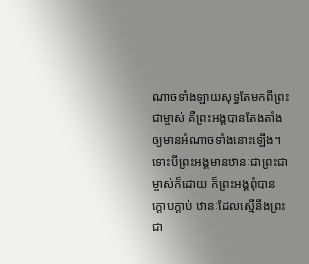ណាចទាំងឡាយសុទ្ធតែមកពីព្រះជាម្ចាស់ គឺព្រះអង្គបានតែងតាំងឲ្យមានអំណាចទាំងនោះឡើង។
ទោះបីព្រះអង្គមានឋានៈជាព្រះជាម្ចាស់ក៏ដោយ ក៏ព្រះអង្គពុំបានក្ដោបក្តាប់ ឋានៈដែលស្មើនឹងព្រះជា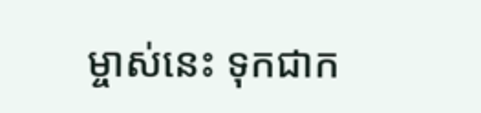ម្ចាស់នេះ ទុកជាក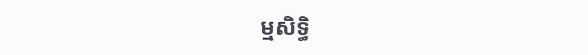ម្មសិទ្ធិ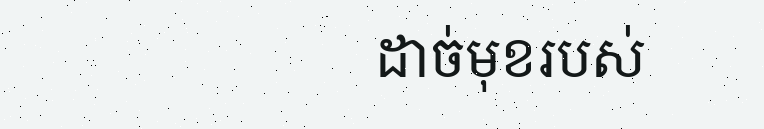ដាច់មុខរបស់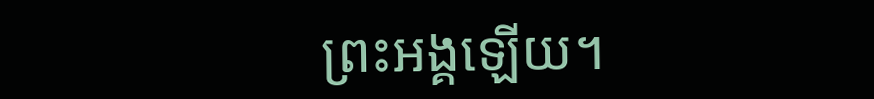ព្រះអង្គឡើយ។